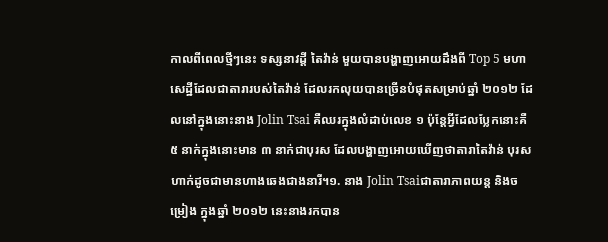កាលពីពេលថ្មីៗនេះ ទស្សនាវដ្ដី តៃវ៉ាន់ មួយបានបង្ហាញអោយដឹងពី Top 5 មហាសេដ្ឋីដែលជាតារារបស់តៃវ៉ាន់ ដែលរកលុយបានច្រើនបំផុតសម្រាប់ឆ្នាំ ២០១២ ដែលនៅក្នុងនោះនាង Jolin Tsai គឺឈរក្នុងលំដាប់លេខ ១ ប៉ុន្តែអ្វីដែលប្លែកនោះគឺ ៥ នាក់ក្នុងនោះមាន ៣ នាក់ជាបុរស ដែលបង្ហាញអោយឃើញថាតារាតៃវ៉ាន់ បុរសហាក់ដូចជាមានហាងឆេងជាងនារី។១. នាង Jolin Tsaiជាតារាភាពយន្ត និងចម្រៀង ក្នុងឆ្នាំ ២០១២ នេះនាងរកបាន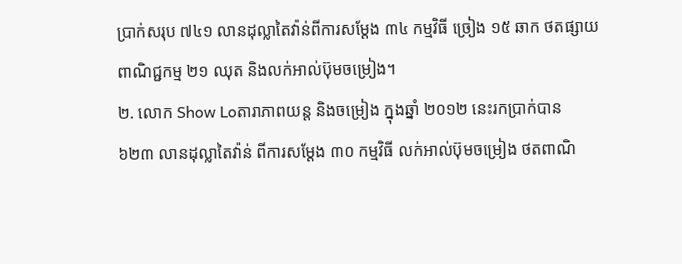ប្រាក់សរុប ៧៤១ លានដុល្លាតៃវ៉ាន់ពីការសម្ដែង ៣៤ កម្មវិធី ច្រៀង ១៥ ឆាក ថតផ្សាយពាណិជ្ជកម្ម ២១ ឈុត និងលក់អាល់ប៊ុមចម្រៀង។
២. លោក Show Loតារាភាពយន្ត និងចម្រៀង ក្នុងឆ្នាំ ២០១២ នេះរកប្រាក់បាន ៦២៣ លានដុល្លាតៃវ៉ាន់ ពីការសម្ដែង ៣០ កម្មវិធី លក់អាល់ប៊ុមចម្រៀង ថតពាណិ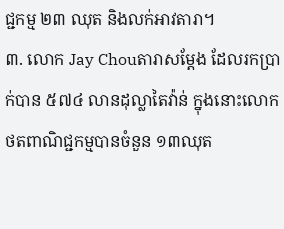ជ្ជកម្ម ២៣ ឈុត និងលក់អាវតារា។
៣. លោក Jay Chouតារាសម្ដែង ដែលរកប្រាក់បាន ៥៧៤ លានដុល្លាតៃវ៉ាន់ ក្នុងនោះលោកថតពាណិជ្ជកម្មបានចំនួន ១៣ឈុត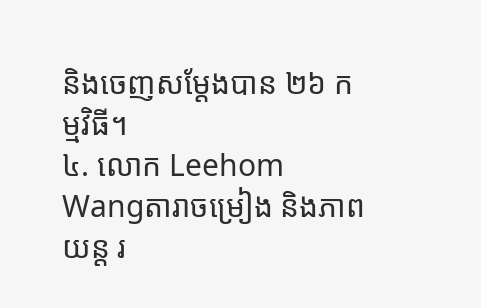និងចេញសម្ដែងបាន ២៦ កម្មវិធី។
៤. លោក Leehom Wangតារាចម្រៀង និងភាពយន្ត រ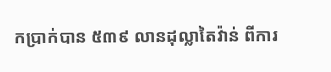កប្រាក់បាន ៥៣៩ លានដុល្លាតៃវ៉ាន់ ពីការ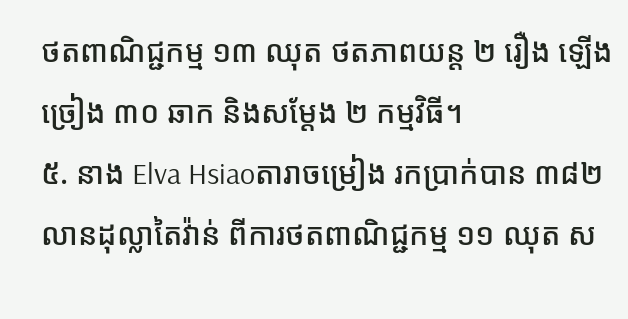ថតពាណិជ្ជកម្ម ១៣ ឈុត ថតភាពយន្ត ២ រឿង ឡើងច្រៀង ៣០ ឆាក និងសម្ដែង ២ កម្មវិធី។
៥. នាង Elva Hsiaoតារាចម្រៀង រកប្រាក់បាន ៣៨២ លានដុល្លាតៃវ៉ាន់ ពីការថតពាណិជ្ជកម្ម ១១ ឈុត ស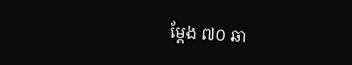ម្ដែង ៧០ ឆា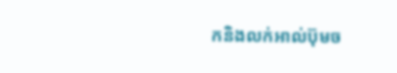កនិងលក់អាល់ប៊ុមច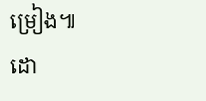ម្រៀង៕
ដោ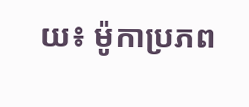យ៖ ម៉ូកាប្រភព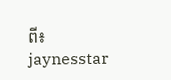ពី៖ jaynesstar